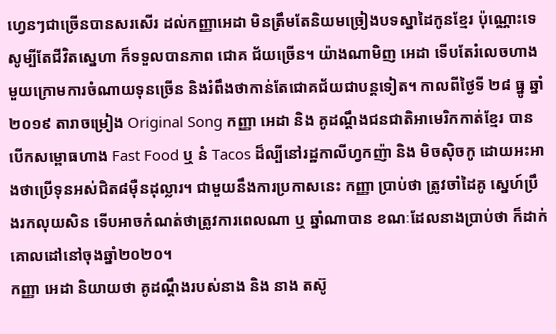ហ្វេនៗជាច្រើនបានសរសើរ ដល់កញ្ញាអេដា មិនត្រឹមតែនិយមច្រៀងបទស្នាដៃកូនខ្មែរ ប៉ុណ្ណោះទេសូម្បីតែជីវិតស្នេហា ក៏ទទួលបានភាព ជោគ ជ័យច្រើន។ យ៉ាងណាមិញ អេដា ទើបតែរំលេចហាងមួយក្រោមការចំណាយទុនច្រើន និងរំពឹងថាកាន់តែជោគជ័យជាបន្តទៀត។ កាលពីថ្ងៃទី ២៨ ធ្នូ ឆ្នាំ២០១៩ តារាចម្រៀង Original Song កញ្ញា អេដា និង គូដណ្ដឹងជនជាតិអាមេរិកកាត់ខ្មែរ បានបើកសម្ពោធហាង Fast Food ឬ នំ Tacos ដ៏ល្បីនៅរដ្ឋកាលីហ្វកញ៉ា និង មិចស៊ិចកូ ដោយអះអាងថាប្រើទុនអស់ជិត៨ម៉ឺនដុល្លារ។ ជាមួយនឹងការប្រកាសនេះ កញ្ញា ប្រាប់ថា ត្រូវចាំដៃគូ ស្នេហ៍ប្រឹងរកលុយសិន ទើបអាចកំណត់ថាត្រូវការពេលណា ឬ ឆ្នាំណាបាន ខណៈដែលនាងប្រាប់ថា ក៏ដាក់គោលដៅនៅចុងឆ្នាំ២០២០។
កញ្ញា អេដា និយាយថា គូដណ្ដឹងរបស់នាង និង នាង តស៊ូ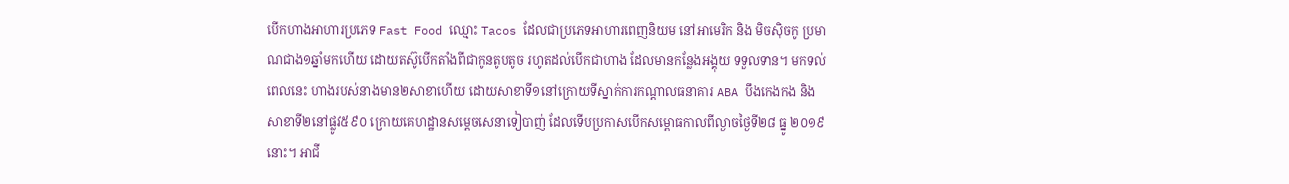បើកហាងអាហារប្រភេទ Fast Food ឈ្មោះ Tacos ដែលជាប្រភេទអាហារពេញនិយម នៅអាមេរិក និង មិចស៊ិចកូ ប្រមាណជាង១ឆ្នាំមកហើយ ដោយតស៊ូបើកតាំងពីជាកូនតូបតូច រហូតដល់បើកជាហាង ដែលមានកន្លែងអង្គុយ ទទួលទាន។ មកទល់ពេលនេះ ហាងរបស់នាងមាន២សាខាហើយ ដោយសាខាទី១នៅក្រោយទីស្នាក់ការកណ្ដាលធនាគារ ABA បឹងកេងកង និងសាខាទី២នៅផ្លូវ៥៩០ ក្រោយគេហដ្ឋានសម្ដេចសេនាទៀបាញ់ ដែលទើបប្រកាសបើកសម្ពោធកាលពីល្ងាចថ្ងៃទី២៨ ធ្នូ ២០១៩ នោះ។ អាជី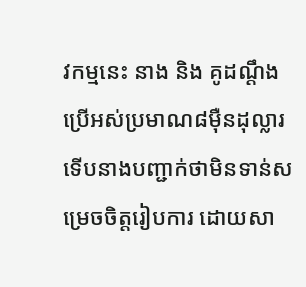វកម្មនេះ នាង និង គូដណ្ដឹង ប្រើអស់ប្រមាណ៨ម៉ឺនដុល្លារ ទើបនាងបញ្ជាក់ថាមិនទាន់សម្រេចចិត្តរៀបការ ដោយសា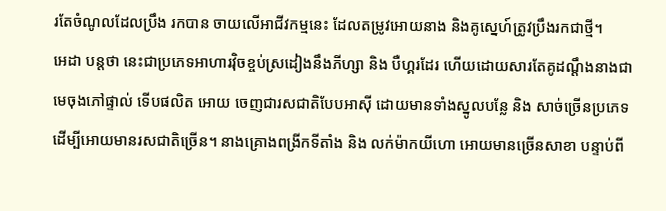រតែចំណូលដែលប្រឹង រកបាន ចាយលើអាជីវកម្មនេះ ដែលតម្រូវអោយនាង និងគូស្នេហ៍ត្រូវប្រឹងរកជាថ្មី។
អេដា បន្តថា នេះជាប្រភេទអាហារវ៉ិចខ្ចប់ស្រដៀងនឹងភីហ្សា និង បឺហ្គរដែរ ហើយដោយសារតែគូដណ្ដឹងនាងជាមេចុងភៅផ្ទាល់ ទើបផលិត អោយ ចេញជារសជាតិបែបអាស៊ី ដោយមានទាំងស្នូលបន្លែ និង សាច់ច្រើនប្រភេទ ដើម្បីអោយមានរសជាតិច្រើន។ នាងគ្រោងពង្រីកទីតាំង និង លក់ម៉ាកយីហោ អោយមានច្រើនសាខា បន្ទាប់ពី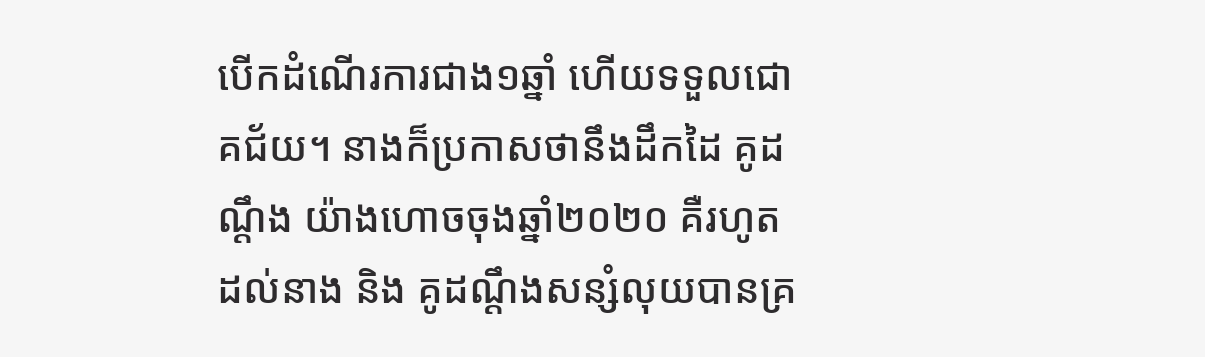បើកដំណើរការជាង១ឆ្នាំ ហើយទទួលជោគជ័យ។ នាងក៏ប្រកាសថានឹងដឹកដៃ គូដណ្ដឹង យ៉ាងហោចចុងឆ្នាំ២០២០ គឺរហូតដល់នាង និង គូដណ្ដឹងសន្សំលុយបានគ្រ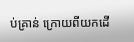ប់គ្រាន់ ក្រោយពីយកដើ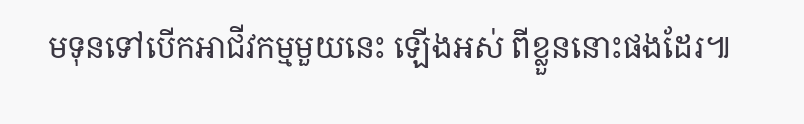មទុនទៅបើកអាជីវកម្មមួយនេះ ឡើងអស់ ពីខ្លួននោះផងដែរ៕